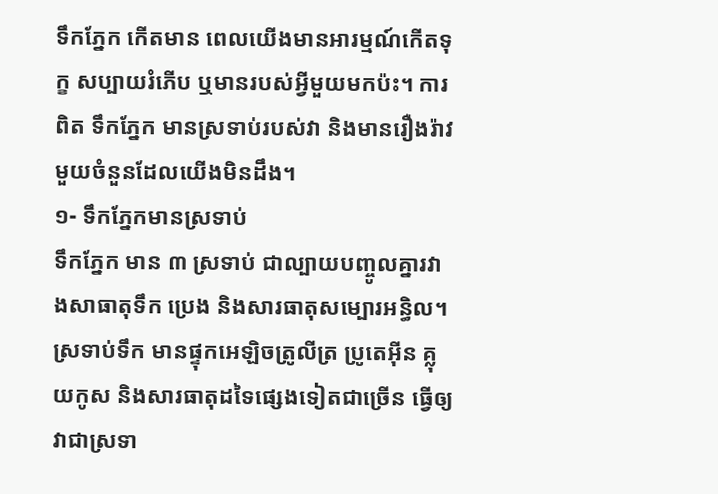ទឹកភ្នែក កើតមាន ពេលយើងមានអារម្មណ៍កើតទុក្ខ សប្បាយរំភើប ឬមានរបស់អ្វីមួយមកប៉ះ។ ការពិត ទឹកភ្នែក មានស្រទាប់របស់វា និងមានរឿងរ៉ាវមួយចំនួនដែលយើងមិនដឹង។
១- ទឹកភ្នែកមានស្រទាប់
ទឹកភ្នែក មាន ៣ ស្រទាប់ ជាល្បាយបញ្ចូលគ្នារវាងសាធាតុទឹក ប្រេង និងសារធាតុសម្បោរអន្ធិល។ ស្រទាប់ទឹក មានផ្ទុកអេឡិចត្រូលីត្រ ប្រូតេអ៊ីន គ្លុយកូស និងសារធាតុដទៃផ្សេងទៀតជាច្រើន ធ្វើឲ្យវាជាស្រទា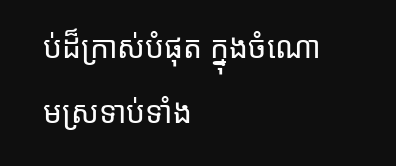ប់ដ៏ក្រាស់បំផុត ក្នុងចំណោមស្រទាប់ទាំង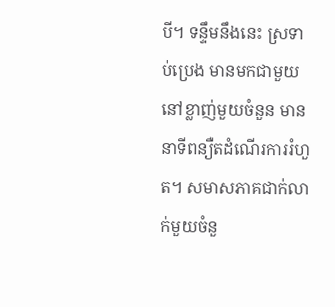បី។ ទន្ទឹមនឹងនេះ ស្រទាប់ប្រេង មានមកជាមួយនៅខ្លាញ់មួយចំនួន មាននាទីពន្យឺតដំណើរការរំហួត។ សមាសភាគជាក់លាក់មួយចំនួ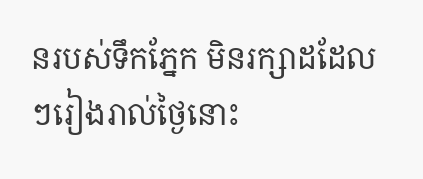នរបស់ទឹកភ្នែក មិនរក្សាដដែលៗរៀងរាល់ថ្ងៃនោះ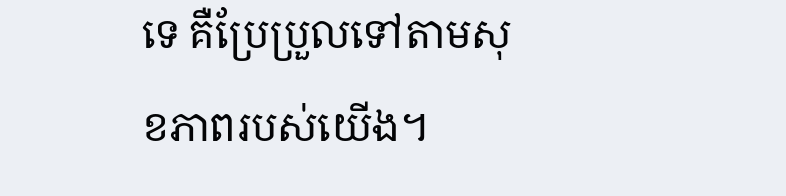ទេ គឺប្រែប្រួលទៅតាមសុខភាពរបស់យើង។